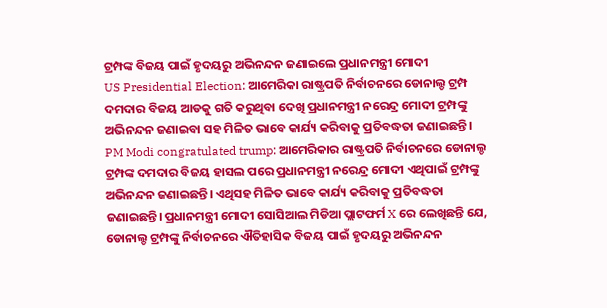ଟ୍ରମ୍ପଙ୍କ ବିଜୟ ପାଇଁ ହୃଦୟରୁ ଅଭିନନ୍ଦନ ଜଣାଇଲେ ପ୍ରଧାନମନ୍ତ୍ରୀ ମୋଦୀ
US Presidential Election: ଆମେରିକା ରାଷ୍ଟ୍ରପତି ନିର୍ବାଚନରେ ଡୋନାଲ୍ଡ ଟ୍ରମ୍ପ ଦମଦାର ବିଜୟ ଆଡକୁ ଗତି କରୁଥିବା ଦେଖି ପ୍ରଧାନମନ୍ତ୍ରୀ ନରେନ୍ଦ୍ର ମୋଦୀ ଟ୍ରମ୍ପଙ୍କୁ ଅଭିନନ୍ଦନ ଜଣାଇବା ସହ ମିଳିତ ଭାବେ କାର୍ଯ୍ୟ କରିବାକୁ ପ୍ରତିବଦ୍ଧତା ଜଣାଇଛନ୍ତି।
PM Modi congratulated trump: ଆମେରିକାର ରାଷ୍ଟ୍ରପତି ନିର୍ବାଚନରେ ଡୋନାଲ୍ଡ ଟ୍ରମ୍ପଙ୍କ ଦମଦାର ବିଜୟ ହାସଲ ପରେ ପ୍ରଧାନମନ୍ତ୍ରୀ ନରେନ୍ଦ୍ର ମୋଦୀ ଏଥିପାଇଁ ଟ୍ରମ୍ପଙ୍କୁ ଅଭିନନ୍ଦନ ଜଣାଇଛନ୍ତି। ଏଥିସହ ମିଳିତ ଭାବେ କାର୍ଯ୍ୟ କରିବାକୁ ପ୍ରତିବଦ୍ଧତା ଜଣାଇଛନ୍ତି। ପ୍ରଧାନମନ୍ତ୍ରୀ ମୋଦୀ ସୋସିଆଲ ମିଡିଆ ପ୍ଲାଟଫର୍ମ X ରେ ଲେଖିଛନ୍ତି ଯେ, ଡୋନାଲ୍ଡ ଟ୍ରମ୍ପଙ୍କୁ ନିର୍ବାଚନରେ ଐତିହାସିକ ବିଜୟ ପାଇଁ ହୃଦୟରୁ ଅଭିନନ୍ଦନ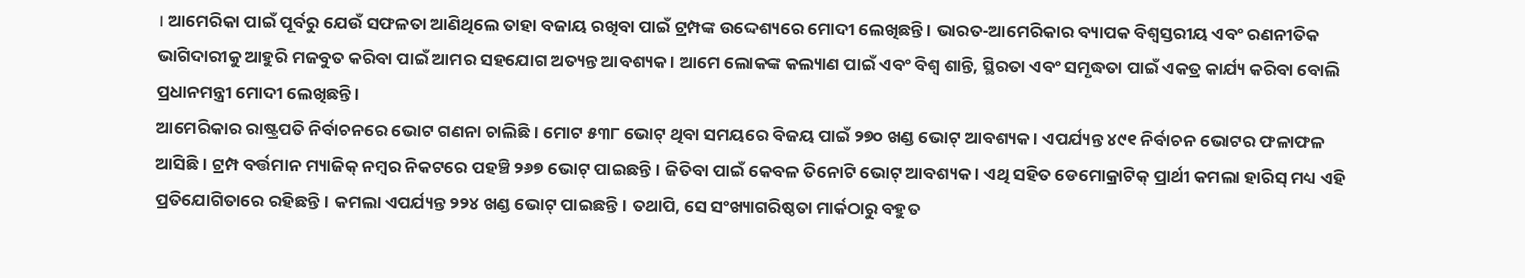। ଆମେରିକା ପାଇଁ ପୂର୍ବରୁ ଯେଉଁ ସଫଳତା ଆଣିଥିଲେ ତାହା ବଜାୟ ରଖିବା ପାଇଁ ଟ୍ରମ୍ପଙ୍କ ଉଦ୍ଦେଶ୍ୟରେ ମୋଦୀ ଲେଖିଛନ୍ତି । ଭାରତ-ଆମେରିକାର ବ୍ୟାପକ ବିଶ୍ୱସ୍ତରୀୟ ଏବଂ ରଣନୀତିକ ଭାଗିଦାରୀକୁ ଆହୁରି ମଜବୁତ କରିବା ପାଇଁ ଆମର ସହଯୋଗ ଅତ୍ୟନ୍ତ ଆବଶ୍ୟକ । ଆମେ ଲୋକଙ୍କ କଲ୍ୟାଣ ପାଇଁ ଏବଂ ବିଶ୍ୱ ଶାନ୍ତି, ସ୍ଥିରତା ଏବଂ ସମୃଦ୍ଧତା ପାଇଁ ଏକତ୍ର କାର୍ଯ୍ୟ କରିବା ବୋଲି ପ୍ରଧାନମନ୍ତ୍ରୀ ମୋଦୀ ଲେଖିଛନ୍ତି ।
ଆମେରିକାର ରାଷ୍ଟ୍ରପତି ନିର୍ବାଚନରେ ଭୋଟ ଗଣନା ଚାଲିଛି। ମୋଟ ୫୩୮ ଭୋଟ୍ ଥିବା ସମୟରେ ବିଜୟ ପାଇଁ ୨୭୦ ଖଣ୍ଡ ଭୋଟ୍ ଆବଶ୍ୟକ । ଏପର୍ଯ୍ୟନ୍ତ ୪୯୧ ନିର୍ବାଚନ ଭୋଟର ଫଳାଫଳ ଆସିଛି । ଟ୍ରମ୍ପ ବର୍ତ୍ତମାନ ମ୍ୟାଜିକ୍ ନମ୍ବର ନିକଟରେ ପହଞ୍ଚି ୨୬୭ ଭୋଟ୍ ପାଇଛନ୍ତି। ଜିତିବା ପାଇଁ କେବଳ ତିନୋଟି ଭୋଟ୍ ଆବଶ୍ୟକ । ଏଥି ସହିତ ଡେମୋକ୍ରାଟିକ୍ ପ୍ରାର୍ଥୀ କମଲା ହାରିସ୍ ମଧ୍ୟ ଏହି ପ୍ରତିଯୋଗିତାରେ ରହିଛନ୍ତି। କମଲା ଏପର୍ଯ୍ୟନ୍ତ ୨୨୪ ଖଣ୍ଡ ଭୋଟ୍ ପାଇଛନ୍ତି। ତଥାପି, ସେ ସଂଖ୍ୟାଗରିଷ୍ଠତା ମାର୍କଠାରୁ ବହୁତ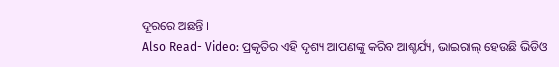ଦୂରରେ ଅଛନ୍ତି ।
Also Read- Video: ପ୍ରକୃତିର ଏହି ଦୃଶ୍ୟ ଆପଣଙ୍କୁ କରିବ ଆଶ୍ଚର୍ଯ୍ୟ, ଭାଇରାଲ୍ ହେଉଛି ଭିଡିଓ